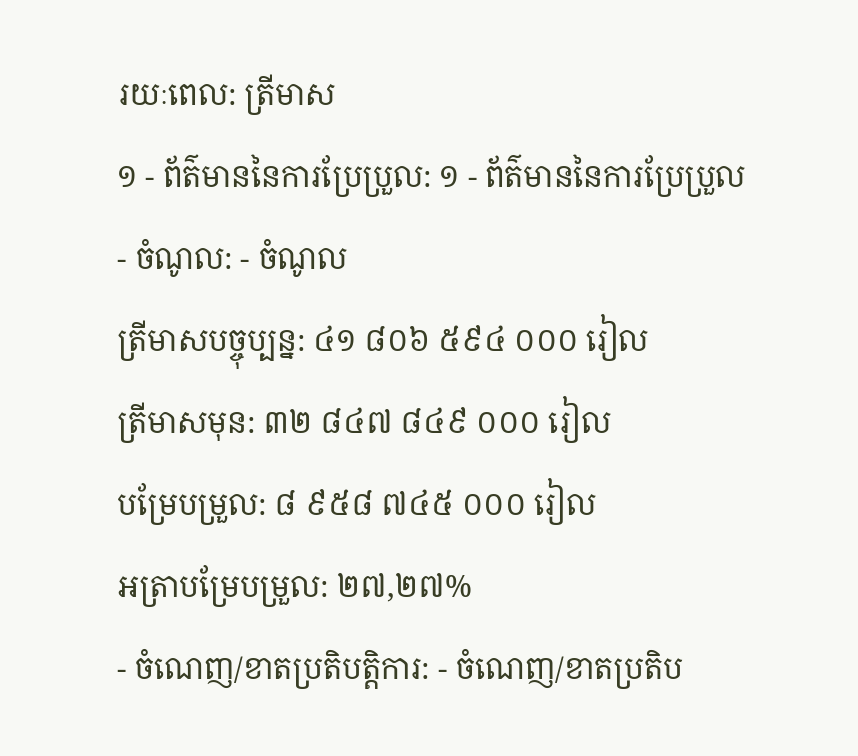រយៈពេល: ត្រីមាស
១ - ព័ត៌មាននៃការប្រែប្រួល: ១ - ព័ត៌មាននៃការប្រែប្រួល
- ចំណូល: - ចំណូល
ត្រីមាសបច្ចុប្បន្ន: ៤១ ៨០៦ ៥៩៤ ០០០ រៀល
ត្រីមាសមុន: ៣២ ៨៤៧ ៨៤៩ ០០០ រៀល
បម្រែបម្រួល: ៨ ៩៥៨ ៧៤៥ ០០០ រៀល
អត្រាបម្រែបម្រួល: ២៧,២៧%
- ចំណេញ/ខាតប្រតិបត្តិការ: - ចំណេញ/ខាតប្រតិប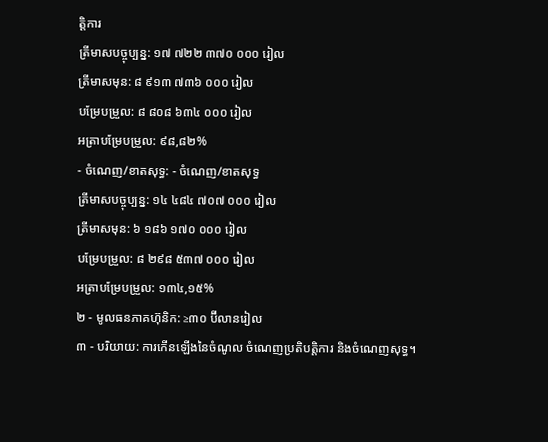ត្តិការ
ត្រីមាសបច្ចុប្បន្ន: ១៧ ៧២២ ៣៧០ ០០០ រៀល
ត្រីមាសមុន: ៨ ៩១៣ ៧៣៦ ០០០ រៀល
បម្រែបម្រួល: ៨ ៨០៨ ៦៣៤ ០០០ រៀល
អត្រាបម្រែបម្រួល: ៩៨,៨២%
- ចំណេញ/ខាតសុទ្ធ: - ចំណេញ/ខាតសុទ្ធ
ត្រីមាសបច្ចុប្បន្ន: ១៤ ៤៨៤ ៧០៧ ០០០ រៀល
ត្រីមាសមុន: ៦ ១៨៦ ១៧០ ០០០ រៀល
បម្រែបម្រួល: ៨ ២៩៨ ៥៣៧ ០០០ រៀល
អត្រាបម្រែបម្រួល: ១៣៤,១៥%
២ - មូលធនភាគហ៊ុនិក: ≥៣០ ប៊ីលានរៀល
៣ - បរិយាយ: ការកើនឡើងនៃចំណូល ចំណេញប្រតិបត្តិការ និងចំណេញសុទ្ធ។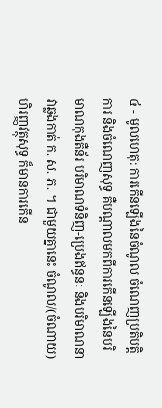៤ - មូលហេតុ: ការកើនឡើងនៃចំណូល ចំណេញប្រតិបត្តិការ និងចំណេញសុទ្ធ គឺបណ្ដាលមកពីការកើនឡើងនៃបរិមាណកុងតឺន័រ បរិមាណទំនិញ-ប្រេងឥន្ធនៈ និងបរិមាណនាវាឆ្លងកាត់ ក. ស. ភ. ។ ជាមួយគ្នានេះ ចំណូល/(ចំណាយ)ហិរញ្ញវត្ថុសុទ្ធ ក៏មានការកើន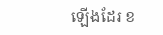ឡើងដែរ ខ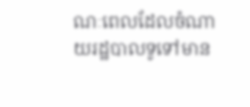ណៈពេលដែលចំណាយរដ្ឋបាលទូទៅមាន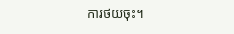ការថយចុះ។